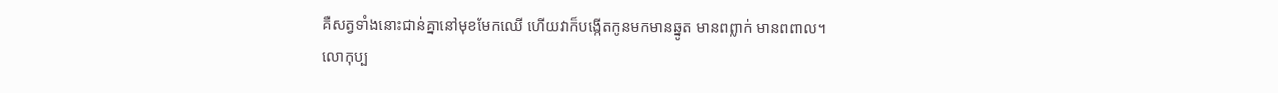គឺសត្វទាំងនោះជាន់គ្នានៅមុខមែកឈើ ហើយវាក៏បង្កើតកូនមកមានឆ្នូត មានពព្លាក់ មានពពាល។
លោកុប្ប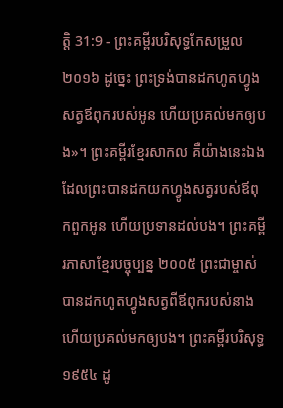ត្តិ 31:9 - ព្រះគម្ពីរបរិសុទ្ធកែសម្រួល ២០១៦ ដូច្នេះ ព្រះទ្រង់បានដកហូតហ្វូងសត្វឪពុករបស់អូន ហើយប្រគល់មកឲ្យបង»។ ព្រះគម្ពីរខ្មែរសាកល គឺយ៉ាងនេះឯងដែលព្រះបានដកយកហ្វូងសត្វរបស់ឪពុកពួកអូន ហើយប្រទានដល់បង។ ព្រះគម្ពីរភាសាខ្មែរបច្ចុប្បន្ន ២០០៥ ព្រះជាម្ចាស់បានដកហូតហ្វូងសត្វពីឪពុករបស់នាង ហើយប្រគល់មកឲ្យបង។ ព្រះគម្ពីរបរិសុទ្ធ ១៩៥៤ ដូ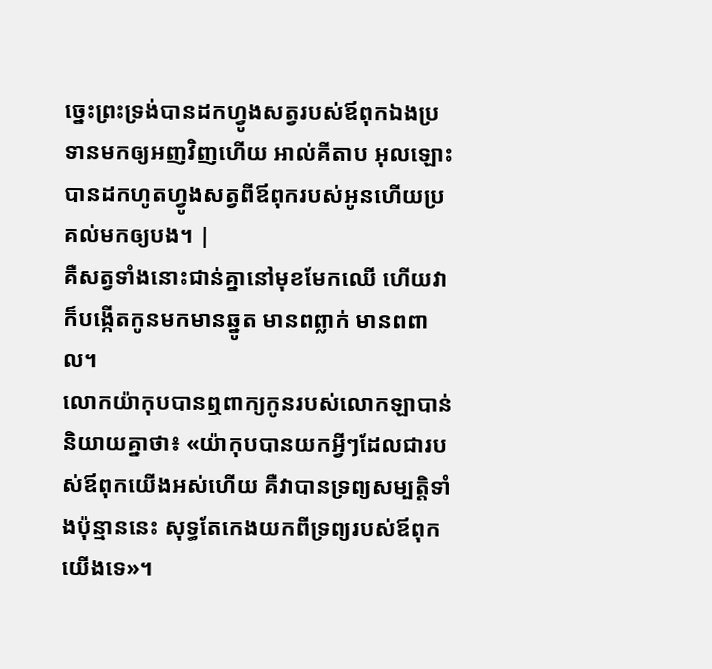ច្នេះព្រះទ្រង់បានដកហ្វូងសត្វរបស់ឪពុកឯងប្រទានមកឲ្យអញវិញហើយ អាល់គីតាប អុលឡោះបានដកហូតហ្វូងសត្វពីឪពុករបស់អូនហើយប្រគល់មកឲ្យបង។ |
គឺសត្វទាំងនោះជាន់គ្នានៅមុខមែកឈើ ហើយវាក៏បង្កើតកូនមកមានឆ្នូត មានពព្លាក់ មានពពាល។
លោកយ៉ាកុបបានឮពាក្យកូនរបស់លោកឡាបាន់និយាយគ្នាថា៖ «យ៉ាកុបបានយកអ្វីៗដែលជារបស់ឪពុកយើងអស់ហើយ គឺវាបានទ្រព្យសម្បត្តិទាំងប៉ុន្មាននេះ សុទ្ធតែកេងយកពីទ្រព្យរបស់ឪពុកយើងទេ»។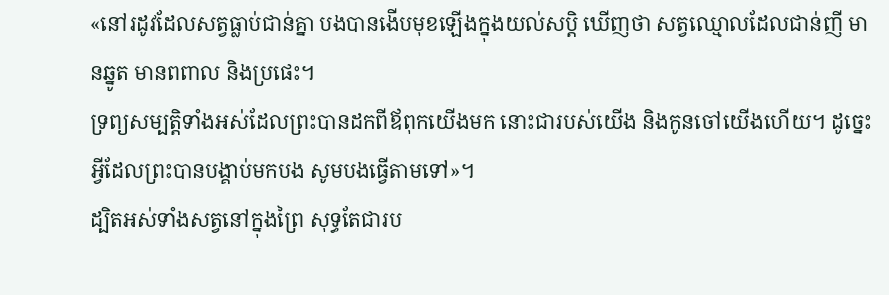«នៅរដូវដែលសត្វធ្លាប់ជាន់គ្នា បងបានងើបមុខឡើងក្នុងយល់សប្តិ ឃើញថា សត្វឈ្មោលដែលជាន់ញី មានឆ្នូត មានពពាល និងប្រផេះ។
ទ្រព្យសម្បត្តិទាំងអស់ដែលព្រះបានដកពីឪពុកយើងមក នោះជារបស់យើង និងកូនចៅយើងហើយ។ ដូច្នេះ អ្វីដែលព្រះបានបង្គាប់មកបង សូមបងធ្វើតាមទៅ»។
ដ្បិតអស់ទាំងសត្វនៅក្នុងព្រៃ សុទ្ធតែជារប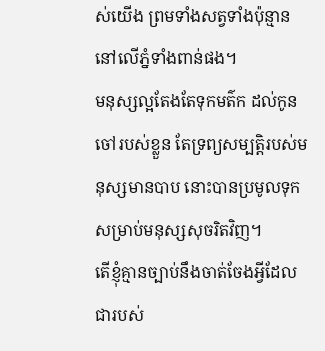ស់យើង ព្រមទាំងសត្វទាំងប៉ុន្មាននៅលើភ្នំទាំងពាន់ផង។
មនុស្សល្អតែងតែទុកមត៌ក ដល់កូនចៅរបស់ខ្លួន តែទ្រព្យសម្បត្តិរបស់មនុស្សមានបាប នោះបានប្រមូលទុក សម្រាប់មនុស្សសុចរិតវិញ។
តើខ្ញុំគ្មានច្បាប់នឹងចាត់ចែងអ្វីដែលជារបស់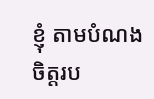ខ្ញុំ តាមបំណងចិត្តរប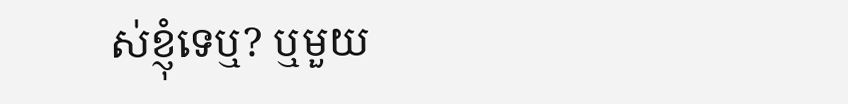ស់ខ្ញុំទេឬ? ឬមួយ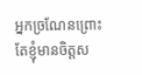អ្នកច្រណែនព្រោះតែខ្ញុំមានចិត្តស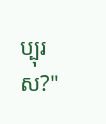ប្បុរស?"